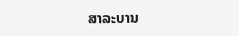ສາລະບານ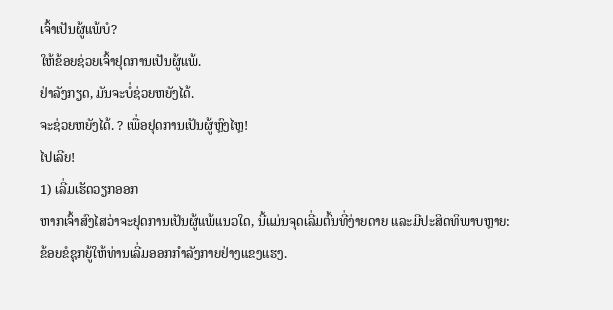ເຈົ້າເປັນຜູ້ແພ້ບໍ?
ໃຫ້ຂ້ອຍຊ່ວຍເຈົ້າຢຸດການເປັນຜູ້ແພ້.
ຢ່າລັງກຽດ, ມັນຈະບໍ່ຊ່ວຍຫຍັງໄດ້.
ຈະຊ່ວຍຫຍັງໄດ້. ? ເພື່ອຢຸດການເປັນຜູ້ຫຼົງໄຫຼ!
ໄປເລີຍ!
1) ເລີ່ມເຮັດວຽກອອກ
ຫາກເຈົ້າສົງໄສວ່າຈະຢຸດການເປັນຜູ້ແພ້ແນວໃດ, ນີ້ແມ່ນຈຸດເລີ່ມຕົ້ນທີ່ງ່າຍດາຍ ແລະມີປະສິດທິພາບຫຼາຍ:
ຂ້ອຍຂໍຊຸກຍູ້ໃຫ້ທ່ານເລີ່ມອອກກຳລັງກາຍຢ່າງແຂງແຮງ.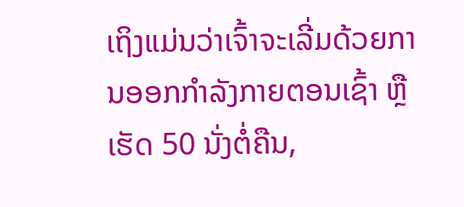ເຖິງແມ່ນວ່າເຈົ້າຈະເລີ່ມດ້ວຍການອອກກຳລັງກາຍຕອນເຊົ້າ ຫຼື ເຮັດ 50 ນັ່ງຕໍ່ຄືນ,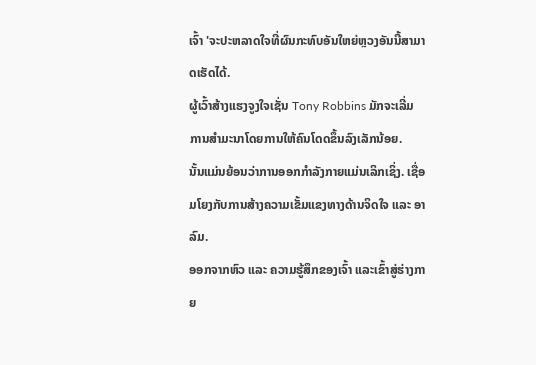ເຈົ້າ 'ຈະປະຫລາດໃຈທີ່ຜົນກະທົບອັນໃຫຍ່ຫຼວງອັນນີ້ສາມາດເຮັດໄດ້.
ຜູ້ເວົ້າສ້າງແຮງຈູງໃຈເຊັ່ນ Tony Robbins ມັກຈະເລີ່ມການສໍາມະນາໂດຍການໃຫ້ຄົນໂດດຂຶ້ນລົງເລັກນ້ອຍ.
ນັ້ນແມ່ນຍ້ອນວ່າການອອກກໍາລັງກາຍແມ່ນເລິກເຊິ່ງ. ເຊື່ອມໂຍງກັບການສ້າງຄວາມເຂັ້ມແຂງທາງດ້ານຈິດໃຈ ແລະ ອາລົມ.
ອອກຈາກຫົວ ແລະ ຄວາມຮູ້ສຶກຂອງເຈົ້າ ແລະເຂົ້າສູ່ຮ່າງກາຍ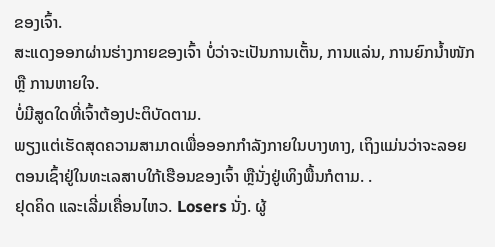ຂອງເຈົ້າ.
ສະແດງອອກຜ່ານຮ່າງກາຍຂອງເຈົ້າ ບໍ່ວ່າຈະເປັນການເຕັ້ນ, ການແລ່ນ, ການຍົກນ້ຳໜັກ ຫຼື ການຫາຍໃຈ.
ບໍ່ມີສູດໃດທີ່ເຈົ້າຕ້ອງປະຕິບັດຕາມ.
ພຽງແຕ່ເຮັດສຸດຄວາມສາມາດເພື່ອອອກກຳລັງກາຍໃນບາງທາງ, ເຖິງແມ່ນວ່າຈະລອຍຕອນເຊົ້າຢູ່ໃນທະເລສາບໃກ້ເຮືອນຂອງເຈົ້າ ຫຼືນັ່ງຢູ່ເທິງພື້ນກໍຕາມ. .
ຢຸດຄິດ ແລະເລີ່ມເຄື່ອນໄຫວ. Losers ນັ່ງ. ຜູ້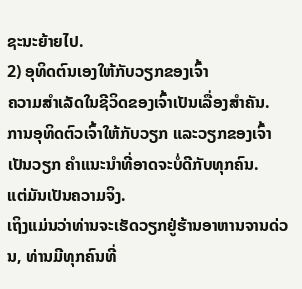ຊະນະຍ້າຍໄປ.
2) ອຸທິດຕົນເອງໃຫ້ກັບວຽກຂອງເຈົ້າ
ຄວາມສຳເລັດໃນຊີວິດຂອງເຈົ້າເປັນເລື່ອງສຳຄັນ.
ການອຸທິດຕົວເຈົ້າໃຫ້ກັບວຽກ ແລະວຽກຂອງເຈົ້າເປັນວຽກ ຄຳແນະນຳທີ່ອາດຈະບໍ່ດີກັບທຸກຄົນ.
ແຕ່ມັນເປັນຄວາມຈິງ.
ເຖິງແມ່ນວ່າທ່ານຈະເຮັດວຽກຢູ່ຮ້ານອາຫານຈານດ່ວນ, ທ່ານມີທຸກຄົນທີ່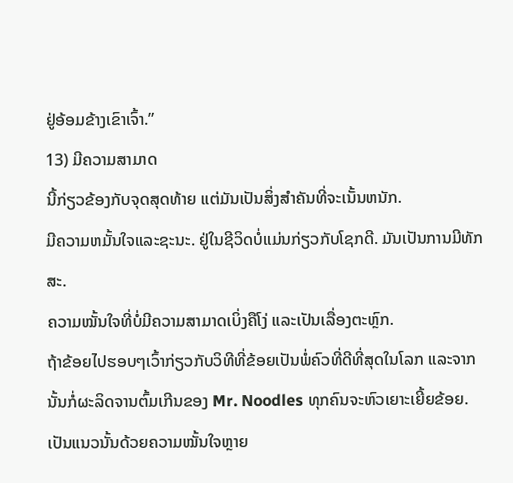ຢູ່ອ້ອມຂ້າງເຂົາເຈົ້າ.”
13) ມີຄວາມສາມາດ
ນີ້ກ່ຽວຂ້ອງກັບຈຸດສຸດທ້າຍ ແຕ່ມັນເປັນສິ່ງສໍາຄັນທີ່ຈະເນັ້ນຫນັກ.
ມີຄວາມຫມັ້ນໃຈແລະຊະນະ. ຢູ່ໃນຊີວິດບໍ່ແມ່ນກ່ຽວກັບໂຊກດີ. ມັນເປັນການມີທັກສະ.
ຄວາມໝັ້ນໃຈທີ່ບໍ່ມີຄວາມສາມາດເບິ່ງຄືໂງ່ ແລະເປັນເລື່ອງຕະຫຼົກ.
ຖ້າຂ້ອຍໄປຮອບໆເວົ້າກ່ຽວກັບວິທີທີ່ຂ້ອຍເປັນພໍ່ຄົວທີ່ດີທີ່ສຸດໃນໂລກ ແລະຈາກນັ້ນກໍ່ຜະລິດຈານຕົ້ມເກີນຂອງ Mr. Noodles ທຸກຄົນຈະຫົວເຍາະເຍີ້ຍຂ້ອຍ.
ເປັນແນວນັ້ນດ້ວຍຄວາມໝັ້ນໃຈຫຼາຍ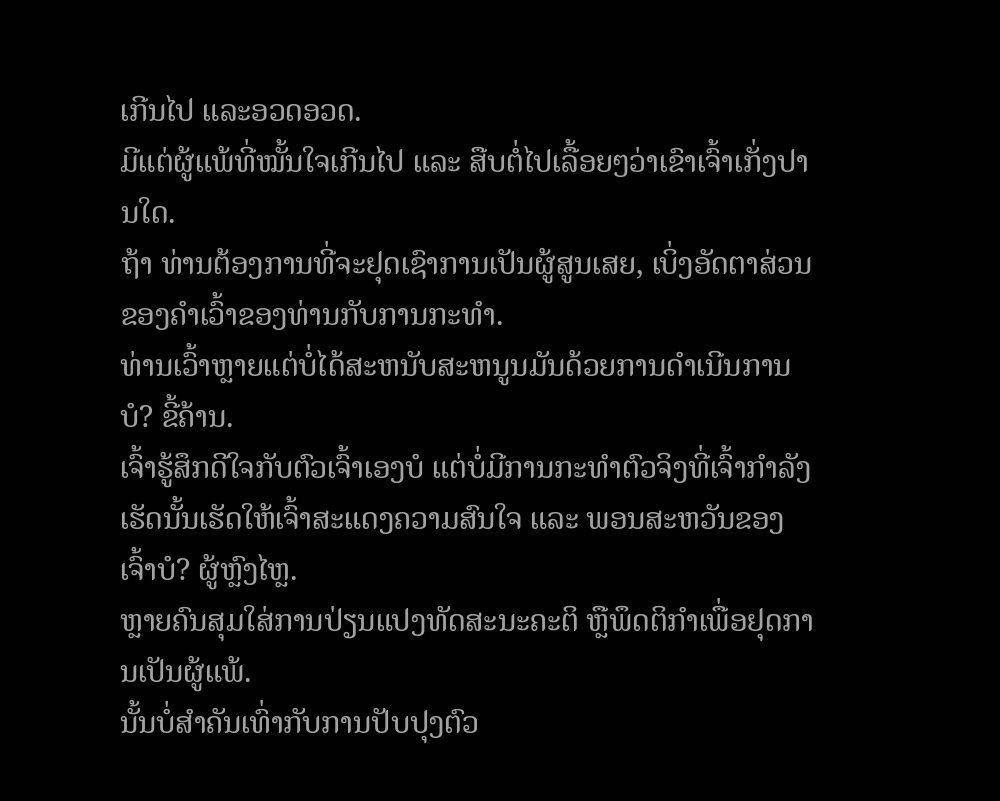ເກີນໄປ ແລະອວດອວດ.
ມີແຕ່ຜູ້ແພ້ທີ່ໝັ້ນໃຈເກີນໄປ ແລະ ສືບຕໍ່ໄປເລື້ອຍໆວ່າເຂົາເຈົ້າເກັ່ງປານໃດ.
ຖ້າ ທ່ານຕ້ອງການທີ່ຈະຢຸດເຊົາການເປັນຜູ້ສູນເສຍ, ເບິ່ງອັດຕາສ່ວນຂອງຄໍາເວົ້າຂອງທ່ານກັບການກະທໍາ.
ທ່ານເວົ້າຫຼາຍແຕ່ບໍ່ໄດ້ສະຫນັບສະຫນູນມັນດ້ວຍການດໍາເນີນການບໍ? ຂີ້ຄ້ານ.
ເຈົ້າຮູ້ສຶກດີໃຈກັບຕົວເຈົ້າເອງບໍ ແຕ່ບໍ່ມີການກະທຳຕົວຈິງທີ່ເຈົ້າກຳລັງເຮັດນັ້ນເຮັດໃຫ້ເຈົ້າສະແດງຄວາມສົນໃຈ ແລະ ພອນສະຫວັນຂອງເຈົ້າບໍ? ຜູ້ຫຼົງໄຫຼ.
ຫຼາຍຄົນສຸມໃສ່ການປ່ຽນແປງທັດສະນະຄະຕິ ຫຼືພຶດຕິກຳເພື່ອຢຸດການເປັນຜູ້ແພ້.
ນັ້ນບໍ່ສຳຄັນເທົ່າກັບການປັບປຸງຕົວ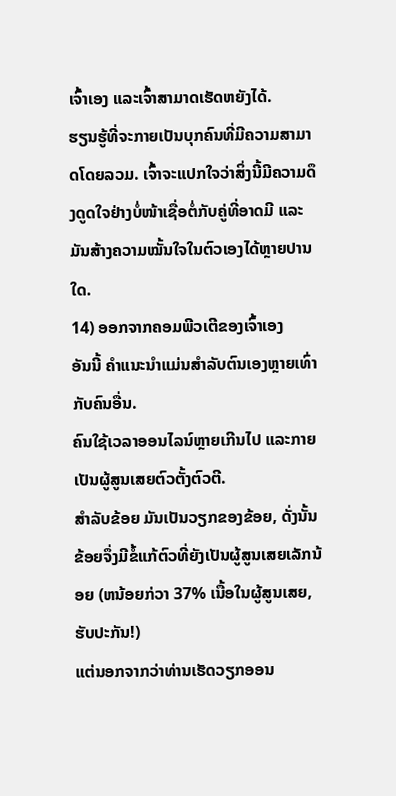ເຈົ້າເອງ ແລະເຈົ້າສາມາດເຮັດຫຍັງໄດ້.
ຮຽນຮູ້ທີ່ຈະກາຍເປັນບຸກຄົນທີ່ມີຄວາມສາມາດໂດຍລວມ. ເຈົ້າຈະແປກໃຈວ່າສິ່ງນີ້ມີຄວາມດຶງດູດໃຈຢ່າງບໍ່ໜ້າເຊື່ອຕໍ່ກັບຄູ່ທີ່ອາດມີ ແລະມັນສ້າງຄວາມໝັ້ນໃຈໃນຕົວເອງໄດ້ຫຼາຍປານໃດ.
14) ອອກຈາກຄອມພີວເຕີຂອງເຈົ້າເອງ
ອັນນີ້ ຄໍາແນະນໍາແມ່ນສໍາລັບຕົນເອງຫຼາຍເທົ່າກັບຄົນອື່ນ.
ຄົນໃຊ້ເວລາອອນໄລນ໌ຫຼາຍເກີນໄປ ແລະກາຍເປັນຜູ້ສູນເສຍຕົວຕັ້ງຕົວຕີ.
ສຳລັບຂ້ອຍ ມັນເປັນວຽກຂອງຂ້ອຍ, ດັ່ງນັ້ນຂ້ອຍຈຶ່ງມີຂໍ້ແກ້ຕົວທີ່ຍັງເປັນຜູ້ສູນເສຍເລັກນ້ອຍ (ຫນ້ອຍກ່ວາ 37% ເນື້ອໃນຜູ້ສູນເສຍ, ຮັບປະກັນ!)
ແຕ່ນອກຈາກວ່າທ່ານເຮັດວຽກອອນ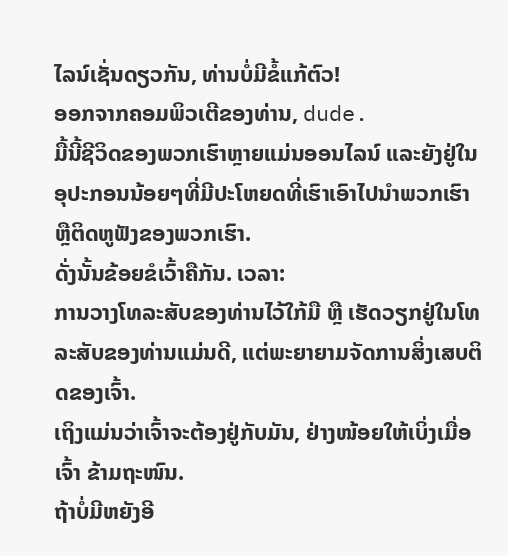ໄລນ໌ເຊັ່ນດຽວກັນ, ທ່ານບໍ່ມີຂໍ້ແກ້ຕົວ!
ອອກຈາກຄອມພິວເຕີຂອງທ່ານ, dude.
ມື້ນີ້ຊີວິດຂອງພວກເຮົາຫຼາຍແມ່ນອອນໄລນ໌ ແລະຍັງຢູ່ໃນອຸປະກອນນ້ອຍໆທີ່ມີປະໂຫຍດທີ່ເຮົາເອົາໄປນຳພວກເຮົາ ຫຼືຕິດຫູຟັງຂອງພວກເຮົາ.
ດັ່ງນັ້ນຂ້ອຍຂໍເວົ້າຄືກັນ. ເວລາ:
ການວາງໂທລະສັບຂອງທ່ານໄວ້ໃກ້ມື ຫຼື ເຮັດວຽກຢູ່ໃນໂທລະສັບຂອງທ່ານແມ່ນດີ, ແຕ່ພະຍາຍາມຈັດການສິ່ງເສບຕິດຂອງເຈົ້າ.
ເຖິງແມ່ນວ່າເຈົ້າຈະຕ້ອງຢູ່ກັບມັນ, ຢ່າງໜ້ອຍໃຫ້ເບິ່ງເມື່ອເຈົ້າ ຂ້າມຖະໜົນ.
ຖ້າບໍ່ມີຫຍັງອີ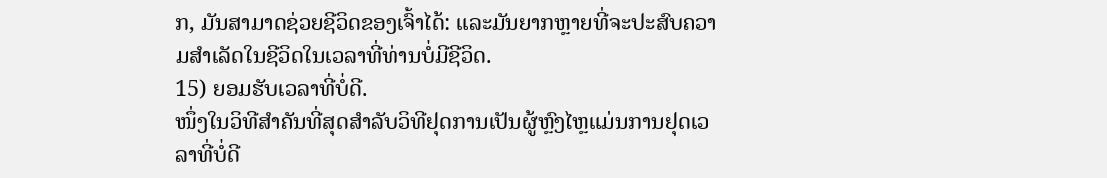ກ, ມັນສາມາດຊ່ວຍຊີວິດຂອງເຈົ້າໄດ້: ແລະມັນຍາກຫຼາຍທີ່ຈະປະສົບຄວາມສຳເລັດໃນຊີວິດໃນເວລາທີ່ທ່ານບໍ່ມີຊີວິດ.
15) ຍອມຮັບເວລາທີ່ບໍ່ດີ.
ໜຶ່ງໃນວິທີສຳຄັນທີ່ສຸດສຳລັບວິທີຢຸດການເປັນຜູ້ຫຼົງໄຫຼແມ່ນການຢຸດເວລາທີ່ບໍ່ດີ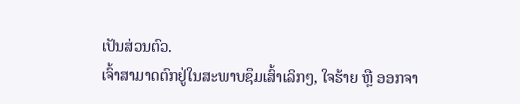ເປັນສ່ວນຕົວ.
ເຈົ້າສາມາດຕົກຢູ່ໃນສະພາບຊຶມເສົ້າເລິກໆ, ໃຈຮ້າຍ ຫຼື ອອກຈາ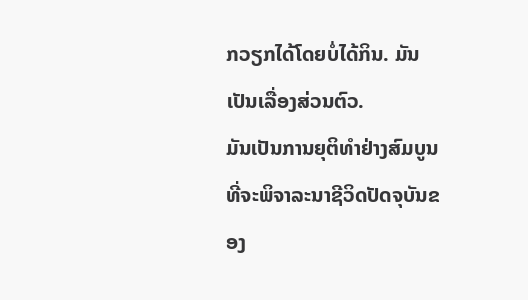ກວຽກໄດ້ໂດຍບໍ່ໄດ້ກິນ. ມັນເປັນເລື່ອງສ່ວນຕົວ.
ມັນເປັນການຍຸຕິທໍາຢ່າງສົມບູນທີ່ຈະພິຈາລະນາຊີວິດປັດຈຸບັນຂອງ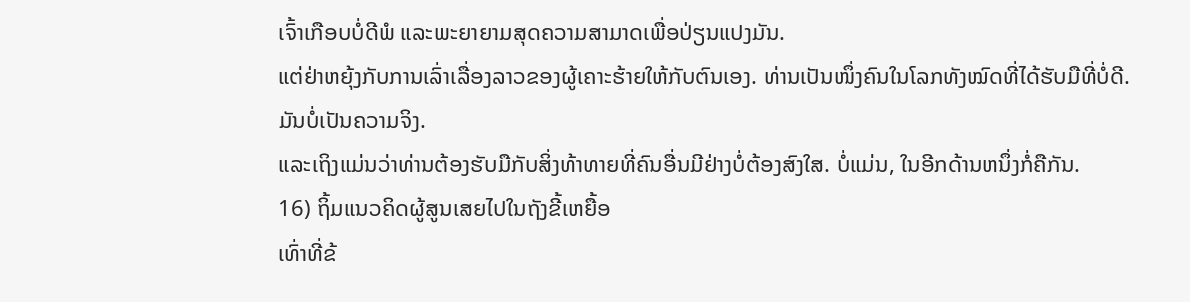ເຈົ້າເກືອບບໍ່ດີພໍ ແລະພະຍາຍາມສຸດຄວາມສາມາດເພື່ອປ່ຽນແປງມັນ.
ແຕ່ຢ່າຫຍຸ້ງກັບການເລົ່າເລື່ອງລາວຂອງຜູ້ເຄາະຮ້າຍໃຫ້ກັບຕົນເອງ. ທ່ານເປັນໜຶ່ງຄົນໃນໂລກທັງໝົດທີ່ໄດ້ຮັບມືທີ່ບໍ່ດີ.
ມັນບໍ່ເປັນຄວາມຈິງ.
ແລະເຖິງແມ່ນວ່າທ່ານຕ້ອງຮັບມືກັບສິ່ງທ້າທາຍທີ່ຄົນອື່ນມີຢ່າງບໍ່ຕ້ອງສົງໃສ. ບໍ່ແມ່ນ, ໃນອີກດ້ານຫນຶ່ງກໍ່ຄືກັນ.
16) ຖິ້ມແນວຄິດຜູ້ສູນເສຍໄປໃນຖັງຂີ້ເຫຍື້ອ
ເທົ່າທີ່ຂ້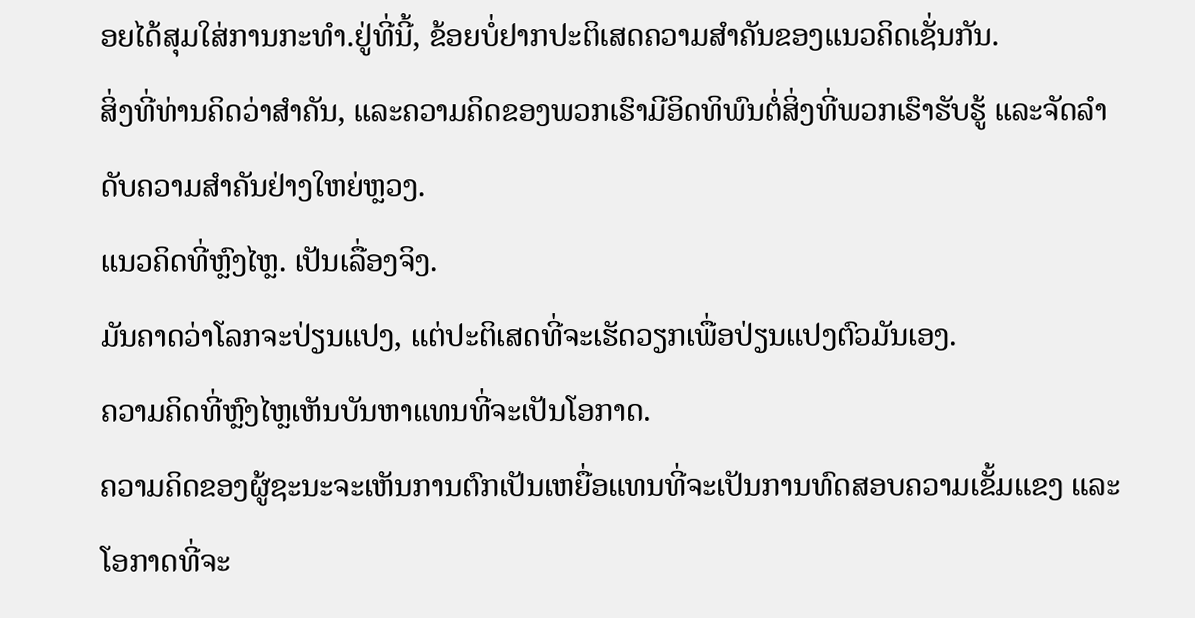ອຍໄດ້ສຸມໃສ່ການກະທຳ.ຢູ່ທີ່ນີ້, ຂ້ອຍບໍ່ຢາກປະຕິເສດຄວາມສຳຄັນຂອງແນວຄິດເຊັ່ນກັນ.
ສິ່ງທີ່ທ່ານຄິດວ່າສຳຄັນ, ແລະຄວາມຄິດຂອງພວກເຮົາມີອິດທິພົນຕໍ່ສິ່ງທີ່ພວກເຮົາຮັບຮູ້ ແລະຈັດລຳດັບຄວາມສຳຄັນຢ່າງໃຫຍ່ຫຼວງ.
ແນວຄິດທີ່ຫຼົງໄຫຼ. ເປັນເລື່ອງຈິງ.
ມັນຄາດວ່າໂລກຈະປ່ຽນແປງ, ແຕ່ປະຕິເສດທີ່ຈະເຮັດວຽກເພື່ອປ່ຽນແປງຕົວມັນເອງ.
ຄວາມຄິດທີ່ຫຼົງໄຫຼເຫັນບັນຫາແທນທີ່ຈະເປັນໂອກາດ.
ຄວາມຄິດຂອງຜູ້ຊະນະຈະເຫັນການຕົກເປັນເຫຍື່ອແທນທີ່ຈະເປັນການທົດສອບຄວາມເຂັ້ມແຂງ ແລະໂອກາດທີ່ຈະ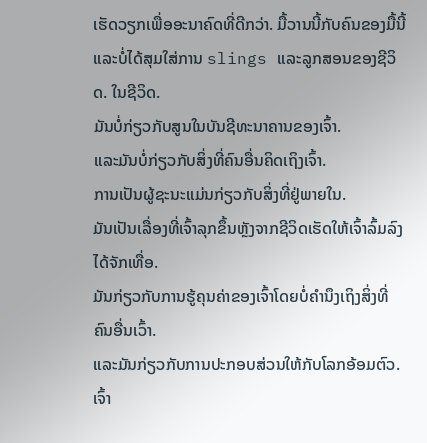ເຮັດວຽກເພື່ອອະນາຄົດທີ່ດີກວ່າ. ມື້ວານນີ້ກັບຄົນຂອງມື້ນີ້ແລະບໍ່ໄດ້ສຸມໃສ່ການ slings ແລະລູກສອນຂອງຊີວິດ. ໃນຊີວິດ.
ມັນບໍ່ກ່ຽວກັບສູນໃນບັນຊີທະນາຄານຂອງເຈົ້າ.
ແລະມັນບໍ່ກ່ຽວກັບສິ່ງທີ່ຄົນອື່ນຄິດເຖິງເຈົ້າ.
ການເປັນຜູ້ຊະນະແມ່ນກ່ຽວກັບສິ່ງທີ່ຢູ່ພາຍໃນ.
ມັນເປັນເລື່ອງທີ່ເຈົ້າລຸກຂຶ້ນຫຼັງຈາກຊີວິດເຮັດໃຫ້ເຈົ້າລົ້ມລົງໄດ້ຈັກເທື່ອ.
ມັນກ່ຽວກັບການຮູ້ຄຸນຄ່າຂອງເຈົ້າໂດຍບໍ່ຄໍານຶງເຖິງສິ່ງທີ່ຄົນອື່ນເວົ້າ.
ແລະມັນກ່ຽວກັບການປະກອບສ່ວນໃຫ້ກັບໂລກອ້ອມຕົວ. ເຈົ້າ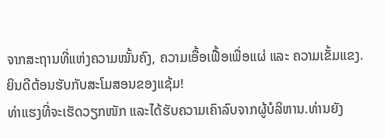ຈາກສະຖານທີ່ແຫ່ງຄວາມໝັ້ນຄົງ, ຄວາມເອື້ອເຟື້ອເພື່ອແຜ່ ແລະ ຄວາມເຂັ້ມແຂງ.
ຍິນດີຕ້ອນຮັບກັບສະໂມສອນຂອງແຊ້ມ!
ທ່າແຮງທີ່ຈະເຮັດວຽກໜັກ ແລະໄດ້ຮັບຄວາມເຄົາລົບຈາກຜູ້ບໍລິຫານ.ທ່ານຍັງ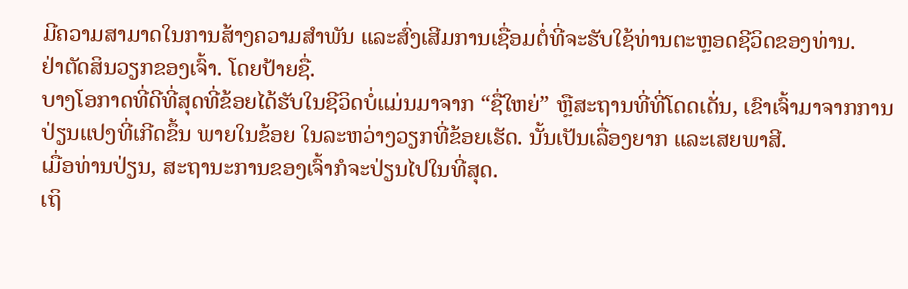ມີຄວາມສາມາດໃນການສ້າງຄວາມສໍາພັນ ແລະສົ່ງເສີມການເຊື່ອມຕໍ່ທີ່ຈະຮັບໃຊ້ທ່ານຕະຫຼອດຊີວິດຂອງທ່ານ.
ຢ່າຕັດສິນວຽກຂອງເຈົ້າ. ໂດຍປ້າຍຊື່.
ບາງໂອກາດທີ່ດີທີ່ສຸດທີ່ຂ້ອຍໄດ້ຮັບໃນຊີວິດບໍ່ແມ່ນມາຈາກ “ຊື່ໃຫຍ່” ຫຼືສະຖານທີ່ທີ່ໂດດເດັ່ນ, ເຂົາເຈົ້າມາຈາກການປ່ຽນແປງທີ່ເກີດຂຶ້ນ ພາຍໃນຂ້ອຍ ໃນລະຫວ່າງວຽກທີ່ຂ້ອຍເຮັດ. ນັ້ນເປັນເລື່ອງຍາກ ແລະເສຍພາສີ.
ເມື່ອທ່ານປ່ຽນ, ສະຖານະການຂອງເຈົ້າກໍຈະປ່ຽນໄປໃນທີ່ສຸດ.
ເຖິ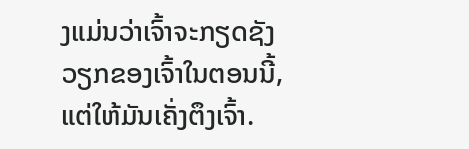ງແມ່ນວ່າເຈົ້າຈະກຽດຊັງວຽກຂອງເຈົ້າໃນຕອນນີ້, ແຕ່ໃຫ້ມັນເຄັ່ງຕຶງເຈົ້າ.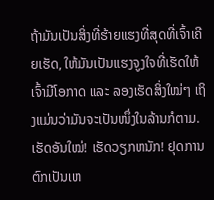ຖ້າມັນເປັນສິ່ງທີ່ຮ້າຍແຮງທີ່ສຸດທີ່ເຈົ້າເຄີຍເຮັດ, ໃຫ້ມັນເປັນແຮງຈູງໃຈທີ່ເຮັດໃຫ້ເຈົ້າມີໂອກາດ ແລະ ລອງເຮັດສິ່ງໃໝ່ໆ ເຖິງແມ່ນວ່າມັນຈະເປັນໜຶ່ງໃນລ້ານກໍຕາມ.
ເຮັດອັນໃໝ່! ເຮັດວຽກຫນັກ! ຢຸດການຕົກເປັນເຫ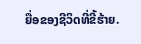ຍື່ອຂອງຊີວິດທີ່ຂີ້ຮ້າຍ.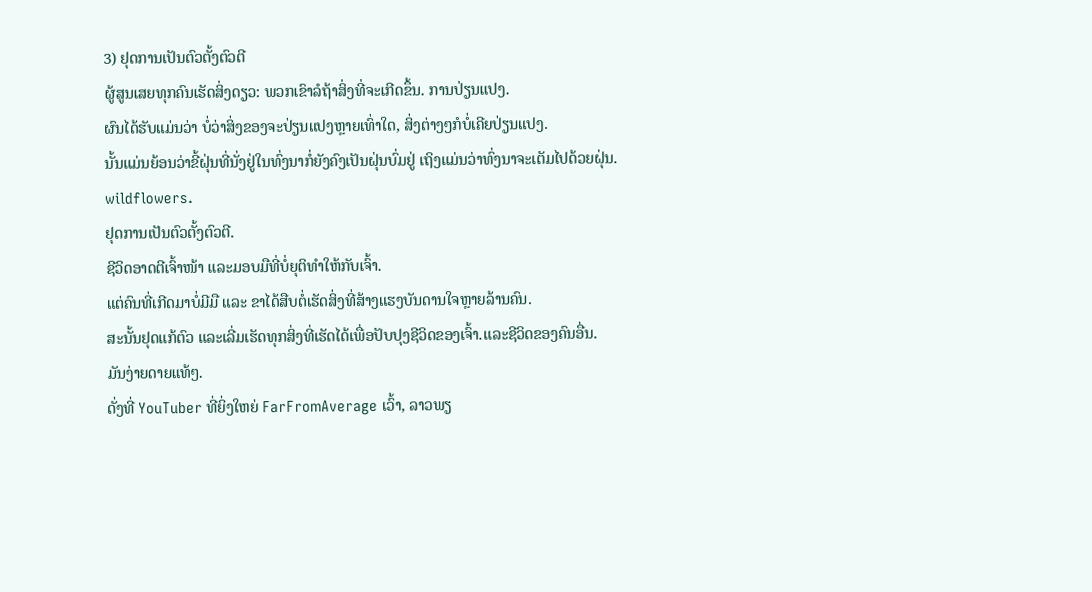3) ຢຸດການເປັນຕົວຕັ້ງຕົວຕີ
ຜູ້ສູນເສຍທຸກຄົນເຮັດສິ່ງດຽວ: ພວກເຂົາລໍຖ້າສິ່ງທີ່ຈະເກີດຂຶ້ນ. ການປ່ຽນແປງ.
ຜົນໄດ້ຮັບແມ່ນວ່າ ບໍ່ວ່າສິ່ງຂອງຈະປ່ຽນແປງຫຼາຍເທົ່າໃດ, ສິ່ງຕ່າງໆກໍບໍ່ເຄີຍປ່ຽນແປງ.
ນັ້ນແມ່ນຍ້ອນວ່າຂີ້ຝຸ່ນທີ່ນັ່ງຢູ່ໃນທົ່ງນາກໍ່ຍັງຄົງເປັນຝຸ່ນບົ່ມຢູ່ ເຖິງແມ່ນວ່າທົ່ງນາຈະເຕັມໄປດ້ວຍຝຸ່ນ. wildflowers.
ຢຸດການເປັນຕົວຕັ້ງຕົວຕີ.
ຊີວິດອາດຕີເຈົ້າໜ້າ ແລະມອບມືທີ່ບໍ່ຍຸຕິທຳໃຫ້ກັບເຈົ້າ.
ແຕ່ຄົນທີ່ເກີດມາບໍ່ມີມື ແລະ ຂາໄດ້ສືບຕໍ່ເຮັດສິ່ງທີ່ສ້າງແຮງບັນດານໃຈຫຼາຍລ້ານຄົນ.
ສະນັ້ນຢຸດແກ້ຕົວ ແລະເລີ່ມເຮັດທຸກສິ່ງທີ່ເຮັດໄດ້ເພື່ອປັບປຸງຊີວິດຂອງເຈົ້າ.ແລະຊີວິດຂອງຄົນອື່ນ.
ມັນງ່າຍດາຍແທ້ໆ.
ດັ່ງທີ່ YouTuber ທີ່ຍິ່ງໃຫຍ່ FarFromAverage ເວົ້າ, ລາວພຽ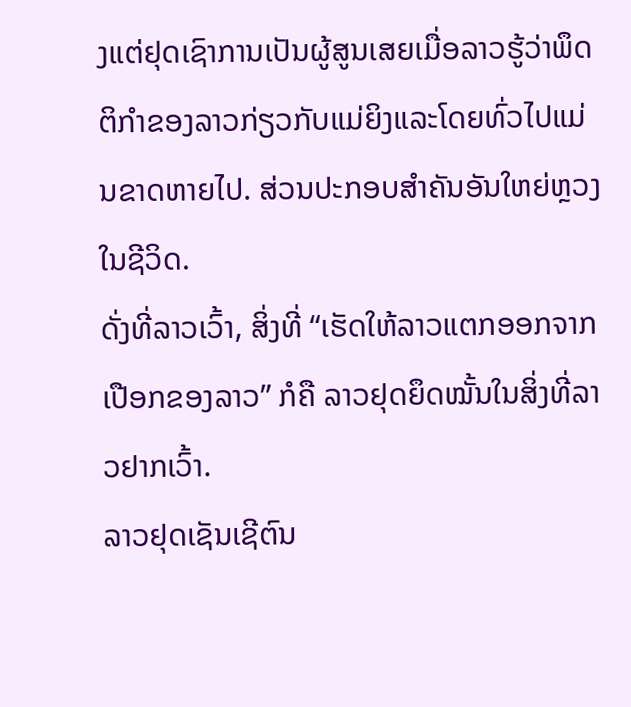ງແຕ່ຢຸດເຊົາການເປັນຜູ້ສູນເສຍເມື່ອລາວຮູ້ວ່າພຶດຕິກໍາຂອງລາວກ່ຽວກັບແມ່ຍິງແລະໂດຍທົ່ວໄປແມ່ນຂາດຫາຍໄປ. ສ່ວນປະກອບສຳຄັນອັນໃຫຍ່ຫຼວງໃນຊີວິດ.
ດັ່ງທີ່ລາວເວົ້າ, ສິ່ງທີ່ “ເຮັດໃຫ້ລາວແຕກອອກຈາກເປືອກຂອງລາວ” ກໍຄື ລາວຢຸດຍຶດໝັ້ນໃນສິ່ງທີ່ລາວຢາກເວົ້າ.
ລາວຢຸດເຊັນເຊີຕົນ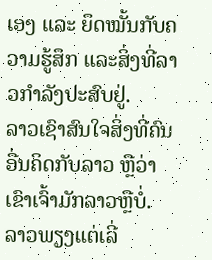ເອງ ແລະ ຍຶດໝັ້ນກັບຄວາມຮູ້ສຶກ ແລະສິ່ງທີ່ລາວກຳລັງປະສົບຢູ່.
ລາວເຊົາສົນໃຈສິ່ງທີ່ຄົນອື່ນຄິດກັບລາວ ຫຼືວ່າເຂົາເຈົ້າມັກລາວຫຼືບໍ່.
ລາວພຽງແຕ່ເລີ່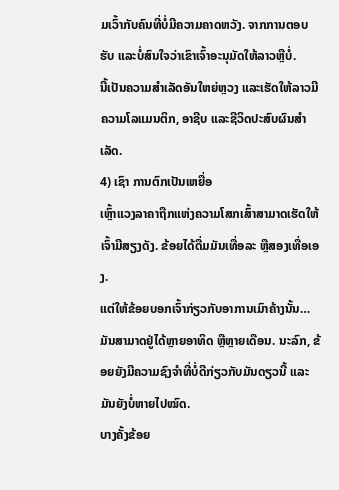ມເວົ້າກັບຄົນທີ່ບໍ່ມີຄວາມຄາດຫວັງ. ຈາກການຕອບຮັບ ແລະບໍ່ສົນໃຈວ່າເຂົາເຈົ້າອະນຸມັດໃຫ້ລາວຫຼືບໍ່.
ນີ້ເປັນຄວາມສຳເລັດອັນໃຫຍ່ຫຼວງ ແລະເຮັດໃຫ້ລາວມີຄວາມໂລແມນຕິກ, ອາຊີບ ແລະຊີວິດປະສົບຜົນສໍາເລັດ.
4) ເຊົາ ການຕົກເປັນເຫຍື່ອ
ເຫຼົ້າແວງລາຄາຖືກແຫ່ງຄວາມໂສກເສົ້າສາມາດເຮັດໃຫ້ເຈົ້າມີສຽງດັງ. ຂ້ອຍໄດ້ດື່ມມັນເທື່ອລະ ຫຼືສອງເທື່ອເອງ.
ແຕ່ໃຫ້ຂ້ອຍບອກເຈົ້າກ່ຽວກັບອາການເມົາຄ້າງນັ້ນ…
ມັນສາມາດຢູ່ໄດ້ຫຼາຍອາທິດ ຫຼືຫຼາຍເດືອນ. ນະລົກ, ຂ້ອຍຍັງມີຄວາມຊົງຈຳທີ່ບໍ່ດີກ່ຽວກັບມັນດຽວນີ້ ແລະມັນຍັງບໍ່ຫາຍໄປໝົດ.
ບາງຄັ້ງຂ້ອຍ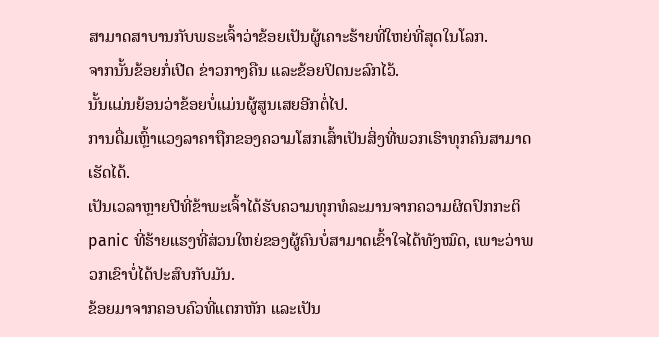ສາມາດສາບານກັບພຣະເຈົ້າວ່າຂ້ອຍເປັນຜູ້ເຄາະຮ້າຍທີ່ໃຫຍ່ທີ່ສຸດໃນໂລກ.
ຈາກນັ້ນຂ້ອຍກໍ່ເປີດ ຂ່າວກາງຄືນ ແລະຂ້ອຍປິດນະລົກໄວ້.
ນັ້ນແມ່ນຍ້ອນວ່າຂ້ອຍບໍ່ແມ່ນຜູ້ສູນເສຍອີກຕໍ່ໄປ.
ການດື່ມເຫຼົ້າແວງລາຄາຖືກຂອງຄວາມໂສກເສົ້າເປັນສິ່ງທີ່ພວກເຮົາທຸກຄົນສາມາດເຮັດໄດ້.
ເປັນເວລາຫຼາຍປີທີ່ຂ້າພະເຈົ້າໄດ້ຮັບຄວາມທຸກທໍລະມານຈາກຄວາມຜິດປົກກະຕິ panic ທີ່ຮ້າຍແຮງທີ່ສ່ວນໃຫຍ່ຂອງຜູ້ຄົນບໍ່ສາມາດເຂົ້າໃຈໄດ້ທັງໝົດ, ເພາະວ່າພວກເຂົາບໍ່ໄດ້ປະສົບກັບມັນ.
ຂ້ອຍມາຈາກຄອບຄົວທີ່ແຕກຫັກ ແລະເປັນ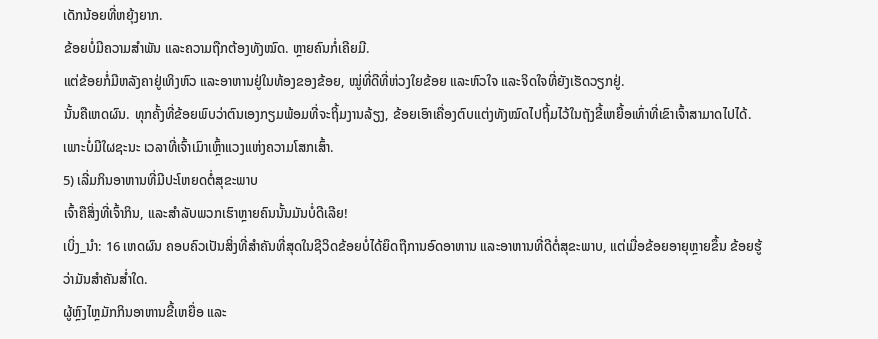ເດັກນ້ອຍທີ່ຫຍຸ້ງຍາກ.
ຂ້ອຍບໍ່ມີຄວາມສໍາພັນ ແລະຄວາມຖືກຕ້ອງທັງໝົດ. ຫຼາຍຄົນກໍ່ເຄີຍມີ.
ແຕ່ຂ້ອຍກໍ່ມີຫລັງຄາຢູ່ເທິງຫົວ ແລະອາຫານຢູ່ໃນທ້ອງຂອງຂ້ອຍ, ໝູ່ທີ່ດີທີ່ຫ່ວງໃຍຂ້ອຍ ແລະຫົວໃຈ ແລະຈິດໃຈທີ່ຍັງເຮັດວຽກຢູ່.
ນັ້ນຄືເຫດຜົນ. ທຸກຄັ້ງທີ່ຂ້ອຍພົບວ່າຕົນເອງກຽມພ້ອມທີ່ຈະຖິ້ມງານລ້ຽງ, ຂ້ອຍເອົາເຄື່ອງຕົບແຕ່ງທັງໝົດໄປຖິ້ມໄວ້ໃນຖັງຂີ້ເຫຍື້ອເທົ່າທີ່ເຂົາເຈົ້າສາມາດໄປໄດ້.
ເພາະບໍ່ມີໃຜຊະນະ ເວລາທີ່ເຈົ້າເມົາເຫຼົ້າແວງແຫ່ງຄວາມໂສກເສົ້າ.
5) ເລີ່ມກິນອາຫານທີ່ມີປະໂຫຍດຕໍ່ສຸຂະພາບ
ເຈົ້າຄືສິ່ງທີ່ເຈົ້າກິນ, ແລະສຳລັບພວກເຮົາຫຼາຍຄົນນັ້ນມັນບໍ່ດີເລີຍ!
ເບິ່ງ_ນຳ: 16 ເຫດຜົນ ຄອບຄົວເປັນສິ່ງທີ່ສຳຄັນທີ່ສຸດໃນຊີວິດຂ້ອຍບໍ່ໄດ້ຍຶດຖືການອົດອາຫານ ແລະອາຫານທີ່ດີຕໍ່ສຸຂະພາບ, ແຕ່ເມື່ອຂ້ອຍອາຍຸຫຼາຍຂຶ້ນ ຂ້ອຍຮູ້ວ່າມັນສຳຄັນສໍ່າໃດ.
ຜູ້ຫຼົງໄຫຼມັກກິນອາຫານຂີ້ເຫຍື່ອ ແລະ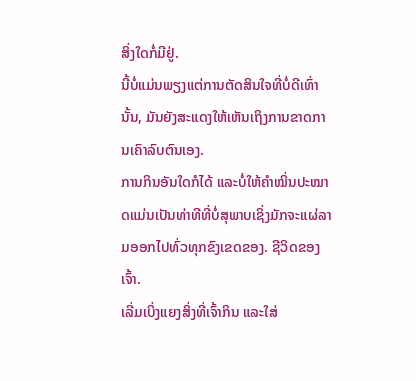ສິ່ງໃດກໍ່ມີຢູ່.
ນີ້ບໍ່ແມ່ນພຽງແຕ່ການຕັດສິນໃຈທີ່ບໍ່ດີເທົ່ານັ້ນ, ມັນຍັງສະແດງໃຫ້ເຫັນເຖິງການຂາດການເຄົາລົບຕົນເອງ.
ການກິນອັນໃດກໍໄດ້ ແລະບໍ່ໃຫ້ຄຳໝິ່ນປະໝາດແມ່ນເປັນທ່າທີທີ່ບໍ່ສຸພາບເຊິ່ງມັກຈະແຜ່ລາມອອກໄປທົ່ວທຸກຂົງເຂດຂອງ. ຊີວິດຂອງເຈົ້າ.
ເລີ່ມເບິ່ງແຍງສິ່ງທີ່ເຈົ້າກິນ ແລະໃສ່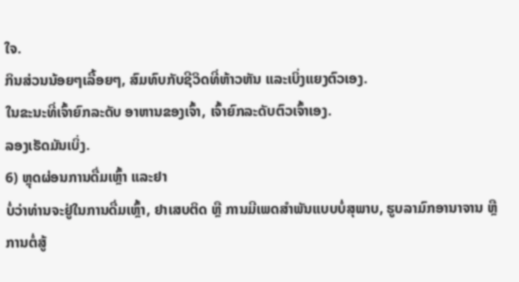ໃຈ.
ກິນສ່ວນນ້ອຍໆເລື້ອຍໆ, ສົມທົບກັບຊີວິດທີ່ຫ້າວຫັນ ແລະເບິ່ງແຍງຕົວເອງ.
ໃນຂະນະທີ່ເຈົ້າຍົກລະດັບ ອາຫານຂອງເຈົ້າ, ເຈົ້າຍົກລະດັບຕົວເຈົ້າເອງ.
ລອງເຮັດມັນເບິ່ງ.
6) ຫຼຸດຜ່ອນການດື່ມເຫຼົ້າ ແລະຢາ
ບໍ່ວ່າທ່ານຈະຢູ່ໃນການດື່ມເຫຼົ້າ, ຢາເສບຕິດ ຫຼື ການມີເພດສຳພັນແບບບໍ່ສຸພາບ, ຮູບລາມົກອານາຈານ ຫຼື ການຕໍ່ສູ້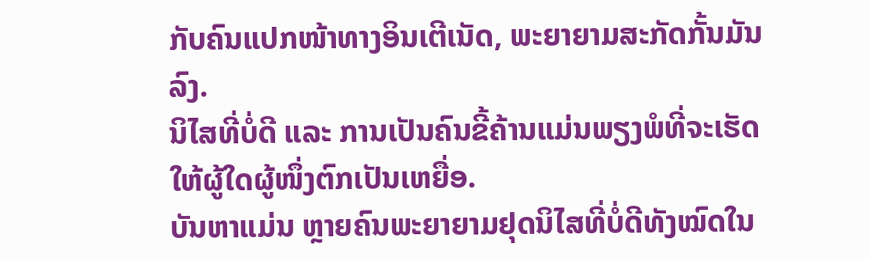ກັບຄົນແປກໜ້າທາງອິນເຕີເນັດ, ພະຍາຍາມສະກັດກັ້ນມັນລົງ.
ນິໄສທີ່ບໍ່ດີ ແລະ ການເປັນຄົນຂີ້ຄ້ານແມ່ນພຽງພໍທີ່ຈະເຮັດໃຫ້ຜູ້ໃດຜູ້ໜຶ່ງຕົກເປັນເຫຍື່ອ.
ບັນຫາແມ່ນ ຫຼາຍຄົນພະຍາຍາມຢຸດນິໄສທີ່ບໍ່ດີທັງໝົດໃນ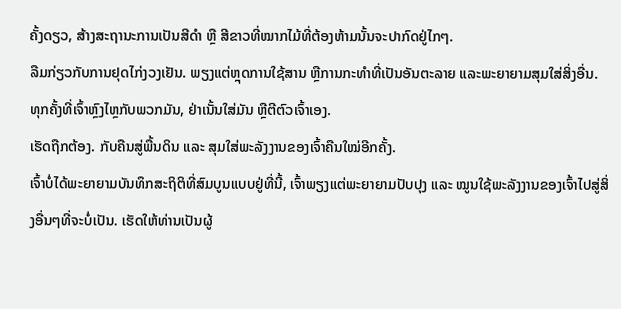ຄັ້ງດຽວ, ສ້າງສະຖານະການເປັນສີດຳ ຫຼື ສີຂາວທີ່ໝາກໄມ້ທີ່ຕ້ອງຫ້າມນັ້ນຈະປາກົດຢູ່ໄກໆ.
ລືມກ່ຽວກັບການຢຸດໄກ່ງວງເຢັນ. ພຽງແຕ່ຫຼຸດການໃຊ້ສານ ຫຼືການກະທຳທີ່ເປັນອັນຕະລາຍ ແລະພະຍາຍາມສຸມໃສ່ສິ່ງອື່ນ.
ທຸກຄັ້ງທີ່ເຈົ້າຫຼົງໄຫຼກັບພວກມັນ, ຢ່າເນັ້ນໃສ່ມັນ ຫຼືຕີຕົວເຈົ້າເອງ.
ເຮັດຖືກຕ້ອງ. ກັບຄືນສູ່ພື້ນດິນ ແລະ ສຸມໃສ່ພະລັງງານຂອງເຈົ້າຄືນໃໝ່ອີກຄັ້ງ.
ເຈົ້າບໍ່ໄດ້ພະຍາຍາມບັນທຶກສະຖິຕິທີ່ສົມບູນແບບຢູ່ທີ່ນີ້, ເຈົ້າພຽງແຕ່ພະຍາຍາມປັບປຸງ ແລະ ໝູນໃຊ້ພະລັງງານຂອງເຈົ້າໄປສູ່ສິ່ງອື່ນໆທີ່ຈະບໍ່ເປັນ. ເຮັດໃຫ້ທ່ານເປັນຜູ້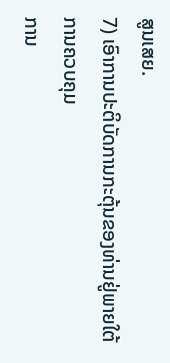ສູນເສຍ.
7) ເອົາການປະຕິບັດການກະຕຸ້ນຂອງທ່ານຢູ່ພາຍໃຕ້ການຄວບຄຸມ
ການ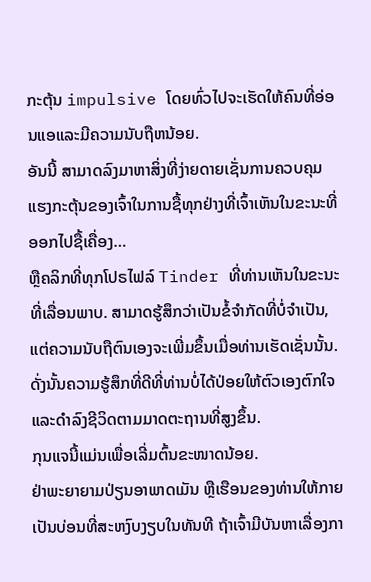ກະຕຸ້ນ impulsive ໂດຍທົ່ວໄປຈະເຮັດໃຫ້ຄົນທີ່ອ່ອນແອແລະມີຄວາມນັບຖືຫນ້ອຍ.
ອັນນີ້ ສາມາດລົງມາຫາສິ່ງທີ່ງ່າຍດາຍເຊັ່ນການຄວບຄຸມແຮງກະຕຸ້ນຂອງເຈົ້າໃນການຊື້ທຸກຢ່າງທີ່ເຈົ້າເຫັນໃນຂະນະທີ່ອອກໄປຊື້ເຄື່ອງ…
ຫຼືຄລິກທີ່ທຸກໂປຣໄຟລ໌ Tinder ທີ່ທ່ານເຫັນໃນຂະນະທີ່ເລື່ອນພາບ. ສາມາດຮູ້ສຶກວ່າເປັນຂໍ້ຈໍາກັດທີ່ບໍ່ຈໍາເປັນ, ແຕ່ຄວາມນັບຖືຕົນເອງຈະເພີ່ມຂຶ້ນເມື່ອທ່ານເຮັດເຊັ່ນນັ້ນ.
ດັ່ງນັ້ນຄວາມຮູ້ສຶກທີ່ດີທີ່ທ່ານບໍ່ໄດ້ປ່ອຍໃຫ້ຕົວເອງຕົກໃຈແລະດໍາລົງຊີວິດຕາມມາດຕະຖານທີ່ສູງຂຶ້ນ.
ກຸນແຈນີ້ແມ່ນເພື່ອເລີ່ມຕົ້ນຂະໜາດນ້ອຍ.
ຢ່າພະຍາຍາມປ່ຽນອາພາດເມັນ ຫຼືເຮືອນຂອງທ່ານໃຫ້ກາຍເປັນບ່ອນທີ່ສະຫງົບງຽບໃນທັນທີ ຖ້າເຈົ້າມີບັນຫາເລື່ອງກາ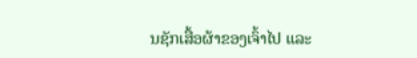ນຊັກເສື້ອຜ້າຂອງເຈົ້າໄປ ແລະ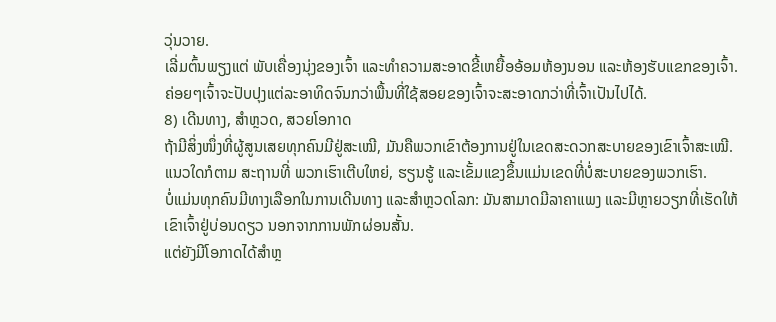ວຸ່ນວາຍ.
ເລີ່ມຕົ້ນພຽງແຕ່ ພັບເຄື່ອງນຸ່ງຂອງເຈົ້າ ແລະທຳຄວາມສະອາດຂີ້ເຫຍື້ອອ້ອມຫ້ອງນອນ ແລະຫ້ອງຮັບແຂກຂອງເຈົ້າ.
ຄ່ອຍໆເຈົ້າຈະປັບປຸງແຕ່ລະອາທິດຈົນກວ່າພື້ນທີ່ໃຊ້ສອຍຂອງເຈົ້າຈະສະອາດກວ່າທີ່ເຈົ້າເປັນໄປໄດ້.
8) ເດີນທາງ, ສຳຫຼວດ, ສວຍໂອກາດ
ຖ້າມີສິ່ງໜຶ່ງທີ່ຜູ້ສູນເສຍທຸກຄົນມີຢູ່ສະເໝີ, ມັນຄືພວກເຂົາຕ້ອງການຢູ່ໃນເຂດສະດວກສະບາຍຂອງເຂົາເຈົ້າສະເໝີ.
ແນວໃດກໍຕາມ ສະຖານທີ່ ພວກເຮົາເຕີບໃຫຍ່, ຮຽນຮູ້ ແລະເຂັ້ມແຂງຂຶ້ນແມ່ນເຂດທີ່ບໍ່ສະບາຍຂອງພວກເຮົາ.
ບໍ່ແມ່ນທຸກຄົນມີທາງເລືອກໃນການເດີນທາງ ແລະສຳຫຼວດໂລກ: ມັນສາມາດມີລາຄາແພງ ແລະມີຫຼາຍວຽກທີ່ເຮັດໃຫ້ເຂົາເຈົ້າຢູ່ບ່ອນດຽວ ນອກຈາກການພັກຜ່ອນສັ້ນ.
ແຕ່ຍັງມີໂອກາດໄດ້ສຳຫຼ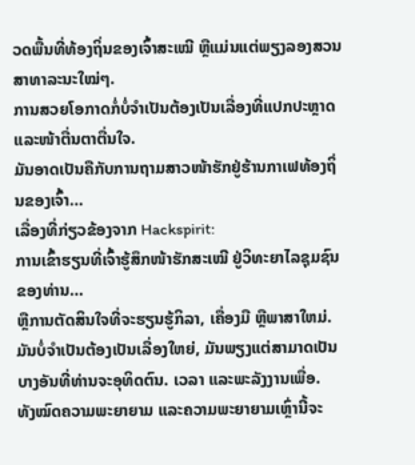ວດພື້ນທີ່ທ້ອງຖິ່ນຂອງເຈົ້າສະເໝີ ຫຼືແມ່ນແຕ່ພຽງລອງສວນສາທາລະນະໃໝ່ໆ.
ການສວຍໂອກາດກໍ່ບໍ່ຈຳເປັນຕ້ອງເປັນເລື່ອງທີ່ແປກປະຫຼາດ ແລະໜ້າຕື່ນຕາຕື່ນໃຈ.
ມັນອາດເປັນຄືກັບການຖາມສາວໜ້າຮັກຢູ່ຮ້ານກາເຟທ້ອງຖິ່ນຂອງເຈົ້າ…
ເລື່ອງທີ່ກ່ຽວຂ້ອງຈາກ Hackspirit:
ການເຂົ້າຮຽນທີ່ເຈົ້າຮູ້ສຶກໜ້າຮັກສະເໝີ ຢູ່ວິທະຍາໄລຊຸມຊົນຂອງທ່ານ…
ຫຼືການຕັດສິນໃຈທີ່ຈະຮຽນຮູ້ກິລາ, ເຄື່ອງມື ຫຼືພາສາໃຫມ່.
ມັນບໍ່ຈໍາເປັນຕ້ອງເປັນເລື່ອງໃຫຍ່, ມັນພຽງແຕ່ສາມາດເປັນບາງອັນທີ່ທ່ານຈະອຸທິດຕົນ. ເວລາ ແລະພະລັງງານເພື່ອ.
ທັງໝົດຄວາມພະຍາຍາມ ແລະຄວາມພະຍາຍາມເຫຼົ່ານີ້ຈະ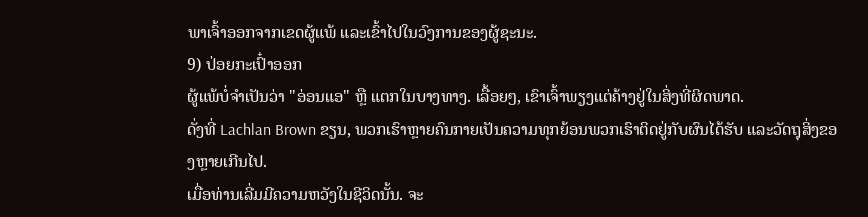ພາເຈົ້າອອກຈາກເຂດຜູ້ແພ້ ແລະເຂົ້າໄປໃນວົງການຂອງຜູ້ຊະນະ.
9) ປ່ອຍກະເປົ໋າອອກ
ຜູ້ແພ້ບໍ່ຈຳເປັນວ່າ "ອ່ອນແອ" ຫຼື ແຕກໃນບາງທາງ. ເລື້ອຍໆ, ເຂົາເຈົ້າພຽງແຕ່ຄ້າງຢູ່ໃນສິ່ງທີ່ຜິດພາດ.
ດັ່ງທີ່ Lachlan Brown ຂຽນ, ພວກເຮົາຫຼາຍຄົນກາຍເປັນຄວາມທຸກຍ້ອນພວກເຮົາຕິດຢູ່ກັບຜົນໄດ້ຮັບ ແລະວັດຖຸສິ່ງຂອງຫຼາຍເກີນໄປ.
ເມື່ອທ່ານເລີ່ມມີຄວາມຫວັງໃນຊີວິດນັ້ນ. ຈະ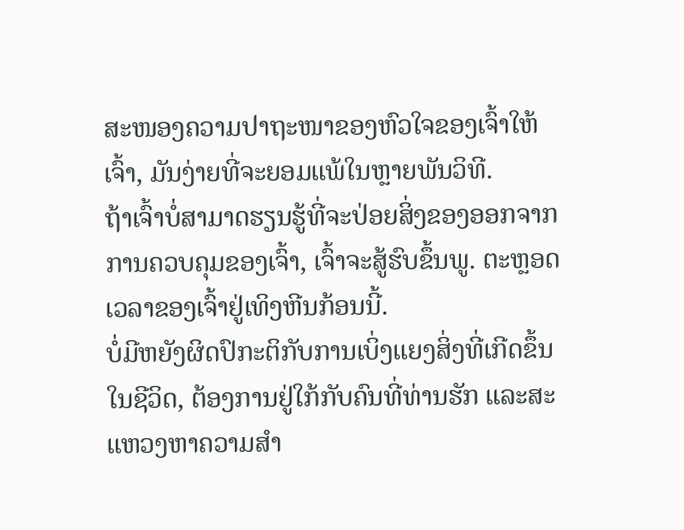ສະໜອງຄວາມປາຖະໜາຂອງຫົວໃຈຂອງເຈົ້າໃຫ້ເຈົ້າ, ມັນງ່າຍທີ່ຈະຍອມແພ້ໃນຫຼາຍພັນວິທີ.
ຖ້າເຈົ້າບໍ່ສາມາດຮຽນຮູ້ທີ່ຈະປ່ອຍສິ່ງຂອງອອກຈາກການຄວບຄຸມຂອງເຈົ້າ, ເຈົ້າຈະສູ້ຮົບຂຶ້ນພູ. ຕະຫຼອດເວລາຂອງເຈົ້າຢູ່ເທິງຫີນກ້ອນນີ້.
ບໍ່ມີຫຍັງຜິດປົກະຕິກັບການເບິ່ງແຍງສິ່ງທີ່ເກີດຂຶ້ນໃນຊີວິດ, ຕ້ອງການຢູ່ໃກ້ກັບຄົນທີ່ທ່ານຮັກ ແລະສະແຫວງຫາຄວາມສໍາ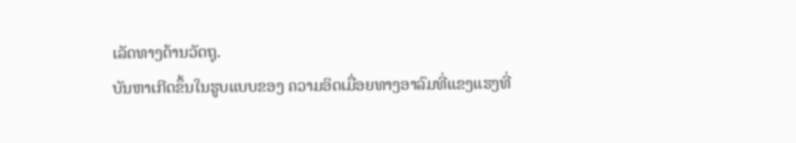ເລັດທາງດ້ານວັດຖຸ.
ບັນຫາເກີດຂຶ້ນໃນຮູບແບບຂອງ ຄວາມອິດເມື່ອຍທາງອາລົມທີ່ແຂງແຮງທີ່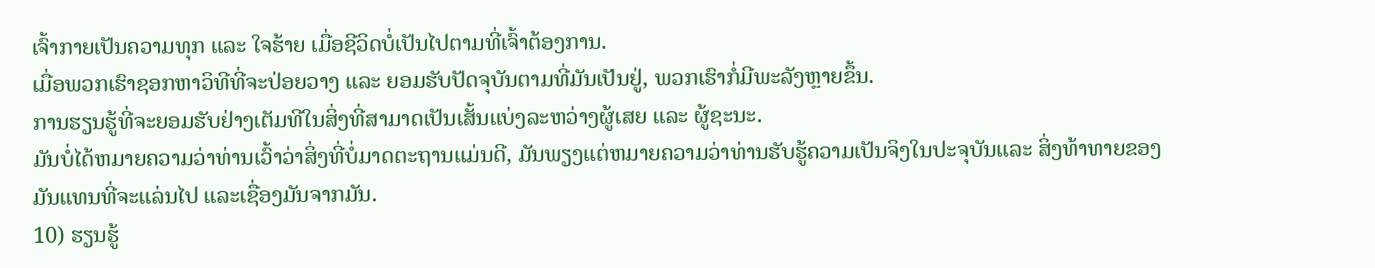ເຈົ້າກາຍເປັນຄວາມທຸກ ແລະ ໃຈຮ້າຍ ເມື່ອຊີວິດບໍ່ເປັນໄປຕາມທີ່ເຈົ້າຕ້ອງການ.
ເມື່ອພວກເຮົາຊອກຫາວິທີທີ່ຈະປ່ອຍວາງ ແລະ ຍອມຮັບປັດຈຸບັນຕາມທີ່ມັນເປັນຢູ່, ພວກເຮົາກໍ່ມີພະລັງຫຼາຍຂຶ້ນ.
ການຮຽນຮູ້ທີ່ຈະຍອມຮັບຢ່າງເຕັມທີໃນສິ່ງທີ່ສາມາດເປັນເສັ້ນແບ່ງລະຫວ່າງຜູ້ເສຍ ແລະ ຜູ້ຊະນະ.
ມັນບໍ່ໄດ້ຫມາຍຄວາມວ່າທ່ານເວົ້າວ່າສິ່ງທີ່ບໍ່ມາດຕະຖານແມ່ນດີ, ມັນພຽງແຕ່ຫມາຍຄວາມວ່າທ່ານຮັບຮູ້ຄວາມເປັນຈິງໃນປະຈຸບັນແລະ ສິ່ງທ້າທາຍຂອງມັນແທນທີ່ຈະແລ່ນໄປ ແລະເຊື່ອງມັນຈາກມັນ.
10) ຮຽນຮູ້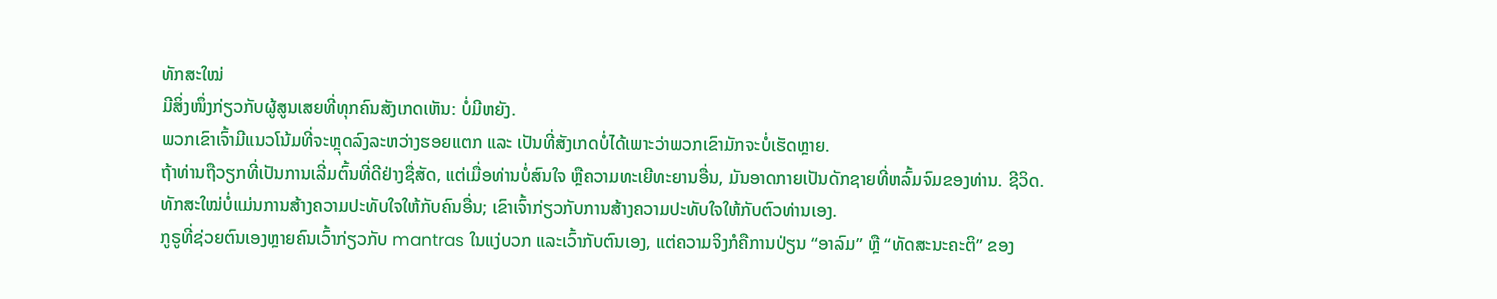ທັກສະໃໝ່
ມີສິ່ງໜຶ່ງກ່ຽວກັບຜູ້ສູນເສຍທີ່ທຸກຄົນສັງເກດເຫັນ: ບໍ່ມີຫຍັງ.
ພວກເຂົາເຈົ້າມີແນວໂນ້ມທີ່ຈະຫຼຸດລົງລະຫວ່າງຮອຍແຕກ ແລະ ເປັນທີ່ສັງເກດບໍ່ໄດ້ເພາະວ່າພວກເຂົາມັກຈະບໍ່ເຮັດຫຼາຍ.
ຖ້າທ່ານຖືວຽກທີ່ເປັນການເລີ່ມຕົ້ນທີ່ດີຢ່າງຊື່ສັດ, ແຕ່ເມື່ອທ່ານບໍ່ສົນໃຈ ຫຼືຄວາມທະເຍີທະຍານອື່ນ, ມັນອາດກາຍເປັນດັກຊາຍທີ່ຫລົ້ມຈົມຂອງທ່ານ. ຊີວິດ.
ທັກສະໃໝ່ບໍ່ແມ່ນການສ້າງຄວາມປະທັບໃຈໃຫ້ກັບຄົນອື່ນ; ເຂົາເຈົ້າກ່ຽວກັບການສ້າງຄວາມປະທັບໃຈໃຫ້ກັບຕົວທ່ານເອງ.
ກູຣູທີ່ຊ່ວຍຕົນເອງຫຼາຍຄົນເວົ້າກ່ຽວກັບ mantras ໃນແງ່ບວກ ແລະເວົ້າກັບຕົນເອງ, ແຕ່ຄວາມຈິງກໍຄືການປ່ຽນ “ອາລົມ” ຫຼື “ທັດສະນະຄະຕິ” ຂອງ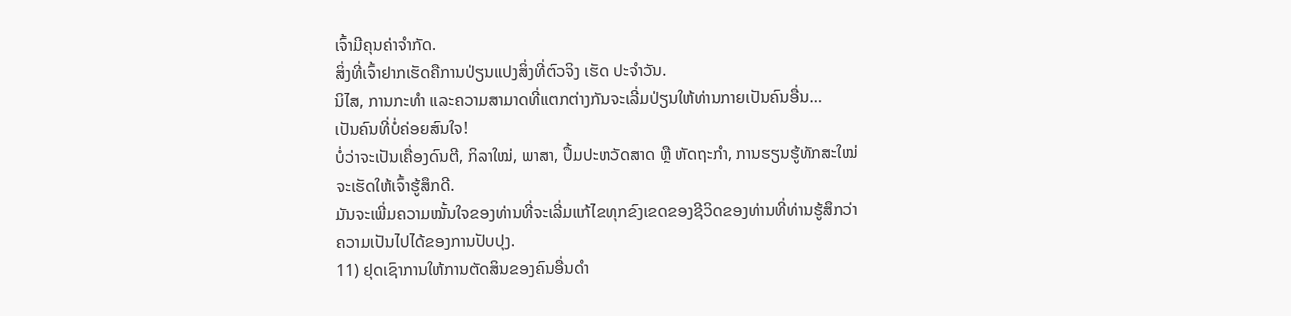ເຈົ້າມີຄຸນຄ່າຈຳກັດ.
ສິ່ງທີ່ເຈົ້າຢາກເຮັດຄືການປ່ຽນແປງສິ່ງທີ່ຕົວຈິງ ເຮັດ ປະຈໍາວັນ.
ນິໄສ, ການກະທຳ ແລະຄວາມສາມາດທີ່ແຕກຕ່າງກັນຈະເລີ່ມປ່ຽນໃຫ້ທ່ານກາຍເປັນຄົນອື່ນ…
ເປັນຄົນທີ່ບໍ່ຄ່ອຍສົນໃຈ!
ບໍ່ວ່າຈະເປັນເຄື່ອງດົນຕີ, ກິລາໃໝ່, ພາສາ, ປຶ້ມປະຫວັດສາດ ຫຼື ຫັດຖະກຳ, ການຮຽນຮູ້ທັກສະໃໝ່ຈະເຮັດໃຫ້ເຈົ້າຮູ້ສຶກດີ.
ມັນຈະເພີ່ມຄວາມໝັ້ນໃຈຂອງທ່ານທີ່ຈະເລີ່ມແກ້ໄຂທຸກຂົງເຂດຂອງຊີວິດຂອງທ່ານທີ່ທ່ານຮູ້ສຶກວ່າຄວາມເປັນໄປໄດ້ຂອງການປັບປຸງ.
11) ຢຸດເຊົາການໃຫ້ການຕັດສິນຂອງຄົນອື່ນດໍາ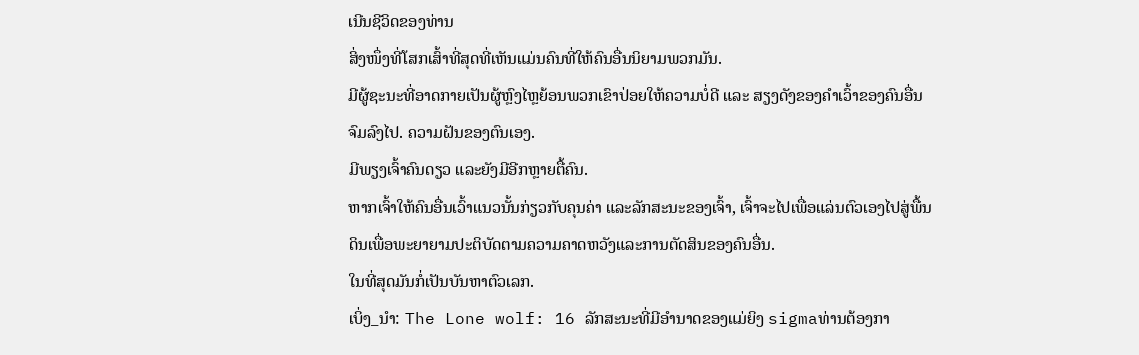ເນີນຊີວິດຂອງທ່ານ
ສິ່ງໜຶ່ງທີ່ໂສກເສົ້າທີ່ສຸດທີ່ເຫັນແມ່ນຄົນທີ່ໃຫ້ຄົນອື່ນນິຍາມພວກມັນ.
ມີຜູ້ຊະນະທີ່ອາດກາຍເປັນຜູ້ຫຼົງໄຫຼຍ້ອນພວກເຂົາປ່ອຍໃຫ້ຄວາມບໍ່ດີ ແລະ ສຽງດັງຂອງຄໍາເວົ້າຂອງຄົນອື່ນຈົມລົງໄປ. ຄວາມຝັນຂອງຕົນເອງ.
ມີພຽງເຈົ້າຄົນດຽວ ແລະຍັງມີອີກຫຼາຍຕື້ຄົນ.
ຫາກເຈົ້າໃຫ້ຄົນອື່ນເວົ້າແນວນັ້ນກ່ຽວກັບຄຸນຄ່າ ແລະລັກສະນະຂອງເຈົ້າ, ເຈົ້າຈະໄປເພື່ອແລ່ນຕົວເອງໄປສູ່ພື້ນດິນເພື່ອພະຍາຍາມປະຕິບັດຕາມຄວາມຄາດຫວັງແລະການຕັດສິນຂອງຄົນອື່ນ.
ໃນທີ່ສຸດມັນກໍ່ເປັນບັນຫາຕົວເລກ.
ເບິ່ງ_ນຳ: The Lone wolf: 16 ລັກສະນະທີ່ມີອໍານາດຂອງແມ່ຍິງ sigmaທ່ານຕ້ອງກາ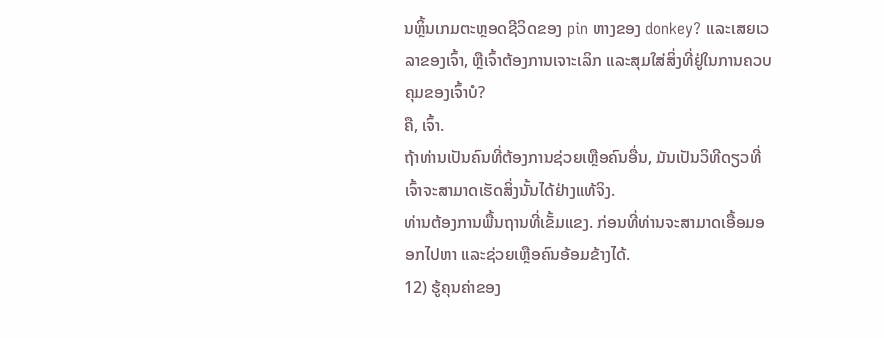ນຫຼິ້ນເກມຕະຫຼອດຊີວິດຂອງ pin ຫາງຂອງ donkey? ແລະເສຍເວລາຂອງເຈົ້າ, ຫຼືເຈົ້າຕ້ອງການເຈາະເລິກ ແລະສຸມໃສ່ສິ່ງທີ່ຢູ່ໃນການຄວບຄຸມຂອງເຈົ້າບໍ?
ຄື, ເຈົ້າ.
ຖ້າທ່ານເປັນຄົນທີ່ຕ້ອງການຊ່ວຍເຫຼືອຄົນອື່ນ, ມັນເປັນວິທີດຽວທີ່ເຈົ້າຈະສາມາດເຮັດສິ່ງນັ້ນໄດ້ຢ່າງແທ້ຈິງ.
ທ່ານຕ້ອງການພື້ນຖານທີ່ເຂັ້ມແຂງ. ກ່ອນທີ່ທ່ານຈະສາມາດເອື້ອມອອກໄປຫາ ແລະຊ່ວຍເຫຼືອຄົນອ້ອມຂ້າງໄດ້.
12) ຮູ້ຄຸນຄ່າຂອງ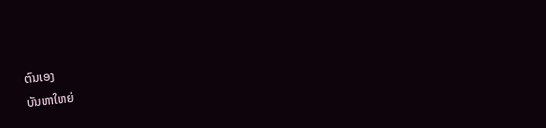ຕົນເອງ
ບັນຫາໃຫຍ່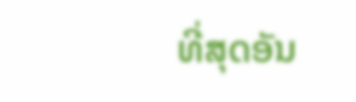ທີ່ສຸດອັນ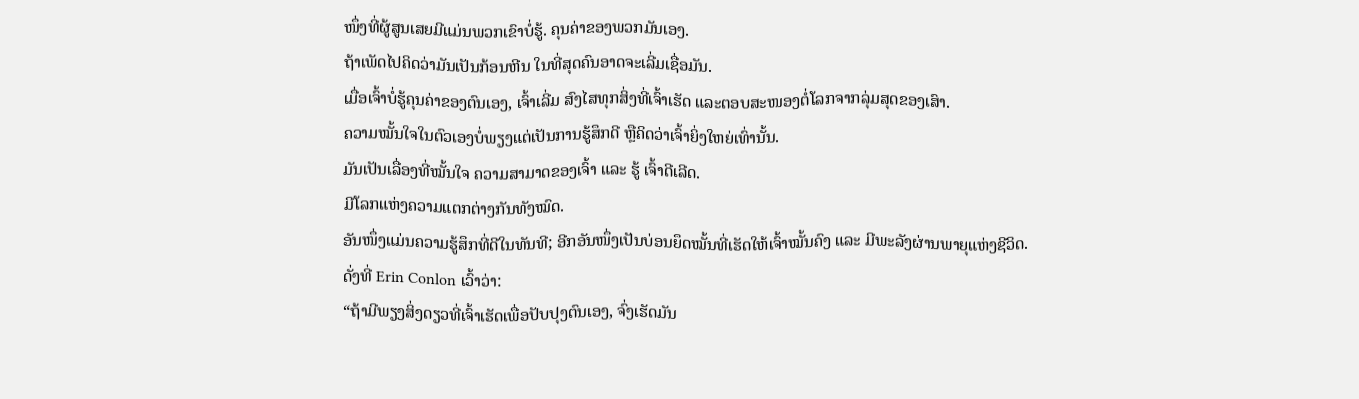ໜຶ່ງທີ່ຜູ້ສູນເສຍມີແມ່ນພວກເຂົາບໍ່ຮູ້. ຄຸນຄ່າຂອງພວກມັນເອງ.
ຖ້າເພັດໄປຄິດວ່າມັນເປັນກ້ອນຫີນ ໃນທີ່ສຸດຄົນອາດຈະເລີ່ມເຊື່ອມັນ.
ເມື່ອເຈົ້າບໍ່ຮູ້ຄຸນຄ່າຂອງຕົນເອງ, ເຈົ້າເລີ່ມ ສົງໄສທຸກສິ່ງທີ່ເຈົ້າເຮັດ ແລະຕອບສະໜອງຕໍ່ໂລກຈາກລຸ່ມສຸດຂອງເສົາ.
ຄວາມໝັ້ນໃຈໃນຕົວເອງບໍ່ພຽງແຕ່ເປັນການຮູ້ສຶກດີ ຫຼືຄິດວ່າເຈົ້າຍິ່ງໃຫຍ່ເທົ່ານັ້ນ.
ມັນເປັນເລື່ອງທີ່ໝັ້ນໃຈ ຄວາມສາມາດຂອງເຈົ້າ ແລະ ຮູ້ ເຈົ້າດີເລີດ.
ມີໂລກແຫ່ງຄວາມແຕກຕ່າງກັນທັງໝົດ.
ອັນໜຶ່ງແມ່ນຄວາມຮູ້ສຶກທີ່ດີໃນທັນທີ; ອີກອັນໜຶ່ງເປັນບ່ອນຍຶດໝັ້ນທີ່ເຮັດໃຫ້ເຈົ້າໝັ້ນຄົງ ແລະ ມີພະລັງຜ່ານພາຍຸແຫ່ງຊີວິດ.
ດັ່ງທີ່ Erin Conlon ເວົ້າວ່າ:
“ຖ້າມີພຽງສິ່ງດຽວທີ່ເຈົ້າເຮັດເພື່ອປັບປຸງຕົນເອງ, ຈົ່ງເຮັດມັນ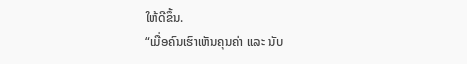ໃຫ້ດີຂຶ້ນ.
“ເມື່ອຄົນເຮົາເຫັນຄຸນຄ່າ ແລະ ນັບ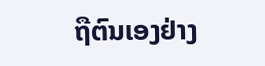ຖືຕົນເອງຢ່າງ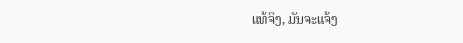ແທ້ຈິງ, ມັນຈະແຈ້ງ